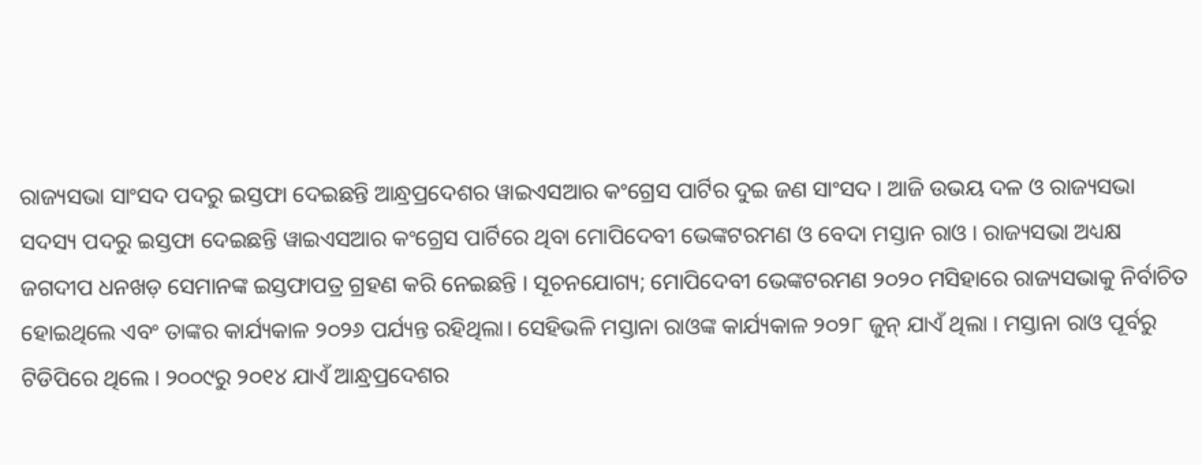ରାଜ୍ୟସଭା ସାଂସଦ ପଦରୁ ଇସ୍ତଫା ଦେଇଛନ୍ତି ଆନ୍ଧ୍ରପ୍ରଦେଶର ୱାଇଏସଆର କଂଗ୍ରେସ ପାର୍ଟିର ଦୁଇ ଜଣ ସାଂସଦ । ଆଜି ଉଭୟ ଦଳ ଓ ରାଜ୍ୟସଭା ସଦସ୍ୟ ପଦରୁ ଇସ୍ତଫା ଦେଇଛନ୍ତି ୱାଇଏସଆର କଂଗ୍ରେସ ପାର୍ଟିରେ ଥିବା ମୋପିଦେବୀ ଭେଙ୍କଟରମଣ ଓ ବେଦା ମସ୍ତାନ ରାଓ । ରାଜ୍ୟସଭା ଅଧ୍ୟକ୍ଷ ଜଗଦୀପ ଧନଖଡ଼ ସେମାନଙ୍କ ଇସ୍ତଫାପତ୍ର ଗ୍ରହଣ କରି ନେଇଛନ୍ତି । ସୂଚନଯୋଗ୍ୟ; ମୋପିଦେବୀ ଭେଙ୍କଟରମଣ ୨୦୨୦ ମସିହାରେ ରାଜ୍ୟସଭାକୁ ନିର୍ବାଚିତ ହୋଇଥିଲେ ଏବଂ ତାଙ୍କର କାର୍ଯ୍ୟକାଳ ୨୦୨୬ ପର୍ଯ୍ୟନ୍ତ ରହିଥିଲା। ସେହିଭଳି ମସ୍ତାନା ରାଓଙ୍କ କାର୍ଯ୍ୟକାଳ ୨୦୨୮ ଜୁନ୍ ଯାଏଁ ଥିଲା । ମସ୍ତାନା ରାଓ ପୂର୍ବରୁ ଟିଡିପିରେ ଥିଲେ । ୨୦୦୯ରୁ ୨୦୧୪ ଯାଏଁ ଆନ୍ଧ୍ରପ୍ରଦେଶର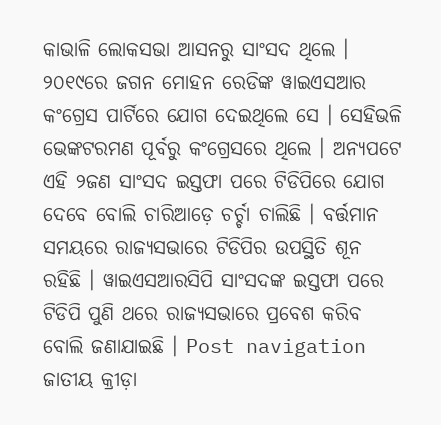କାଭାଳି ଲୋକସଭା ଆସନରୁ ସାଂସଦ ଥିଲେ । ୨୦୧୯ରେ ଜଗନ ମୋହନ ରେଡିଙ୍କ ୱାଇଏସଆର କଂଗ୍ରେସ ପାର୍ଟିରେ ଯୋଗ ଦେଇଥିଲେ ସେ । ସେହିଭଳି ଭେଙ୍କଟରମଣ ପୂର୍ବରୁ କଂଗ୍ରେସରେ ଥିଲେ । ଅନ୍ୟପଟେ ଏହି ୨ଜଣ ସାଂସଦ ଇସ୍ତଫା ପରେ ଟିଡିପିରେ ଯୋଗ ଦେବେ ବୋଲି ଚାରିଆଡ଼େ ଚର୍ଚ୍ଚା ଚାଲିଛି । ବର୍ତ୍ତମାନ ସମୟରେ ରାଜ୍ୟସଭାରେ ଟିଡିପିର ଉପସ୍ଥିତି ଶୂନ ରହିଛି । ୱାଇଏସଆରସିପି ସାଂସଦଙ୍କ ଇସ୍ତଫା ପରେ ଟିଡିପି ପୁଣି ଥରେ ରାଜ୍ୟସଭାରେ ପ୍ରବେଶ କରିବ ବୋଲି ଜଣାଯାଇଛି । Post navigation ଜାତୀୟ କ୍ରୀଡ଼ା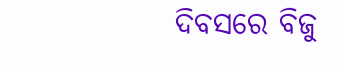ଦିବସରେ ବିଜୁ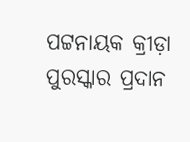ପଟ୍ଟନାୟକ କ୍ରୀଡ଼ା ପୁରସ୍କାର ପ୍ରଦାନ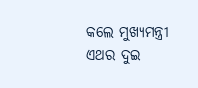କଲେ ମୁଖ୍ୟମନ୍ତ୍ରୀ ଏଥର ଦୁଇ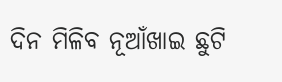ଦିନ ମିଳିବ ନୂଆଁଖାଇ ଛୁଟି